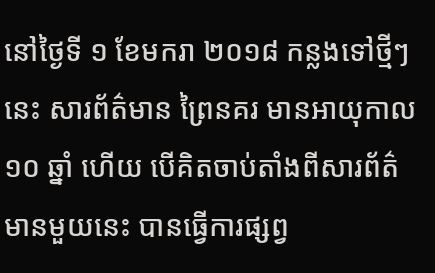នៅថ្ងៃទី ១ ខែមករា ២០១៨ កន្លងទៅថ្មីៗ នេះ សារព័ត៌មាន ព្រៃនគរ មានអាយុកាល ១០ ឆ្នាំ ហើយ បើគិតចាប់តាំងពីសារព័ត៌មានមួយនេះ បានធ្វើការផ្សព្វ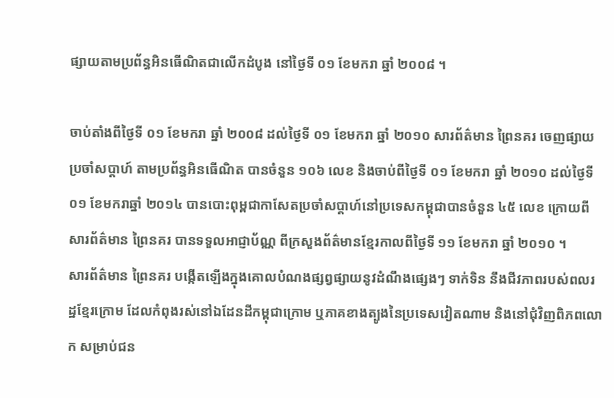ផ្សាយតាមប្រព័ន្ធអិនធើណិតជាលើកដំបូង នៅថ្ងៃទី ០១ ខែមករា ឆ្នាំ ២០០៨ ។

ចាប់តាំងពីថ្ងៃទី ០១ ខែមករា ឆ្នាំ ២០០៨ ដល់ថ្ងៃទី ០១ ខែមករា ឆ្នាំ ២០១០ សារព័ត៌មាន ព្រៃនគរ ចេញផ្សាយប្រចាំសប្តាហ៍ តាមប្រព័ន្ធអិនធើណិត បានចំនួន ១០៦ លេខ និងចាប់ពីថ្ងៃទី ០១ ខែមករា ឆ្នាំ ២០១០ ដល់ថ្ងៃទី ០១ ខែមករាឆ្នាំ ២០១៤ បានបោះពុម្ពជាកាសែតប្រចាំសប្តាហ៍នៅប្រទេសកម្ពុជាបានចំនួន ៤៥ លេខ ក្រោយពី សារព័ត៌មាន ព្រៃនគរ បានទទួលអាជ្ញាប័ណ្ណ ពីក្រសួងព័ត៌មានខ្មែរកាលពីថ្ងៃទី ១១ ខែមករា ឆ្នាំ ២០១០ ។
សារព័ត៌មាន ព្រៃនគរ បង្កើតឡើងក្នុងគោលបំណងផ្សព្វផ្សាយនូវដំណឹងផ្សេងៗ ទាក់ទិន នឹងជីវភាពរបស់ពលរដ្ឋខ្មែរក្រោម ដែលកំពុងរស់នៅឯដែនដីកម្ពុជាក្រោម ឬភាគខាងត្បូងនៃប្រទេសវៀតណាម និងនៅជុំវិញពិភពលោក សម្រាប់ជន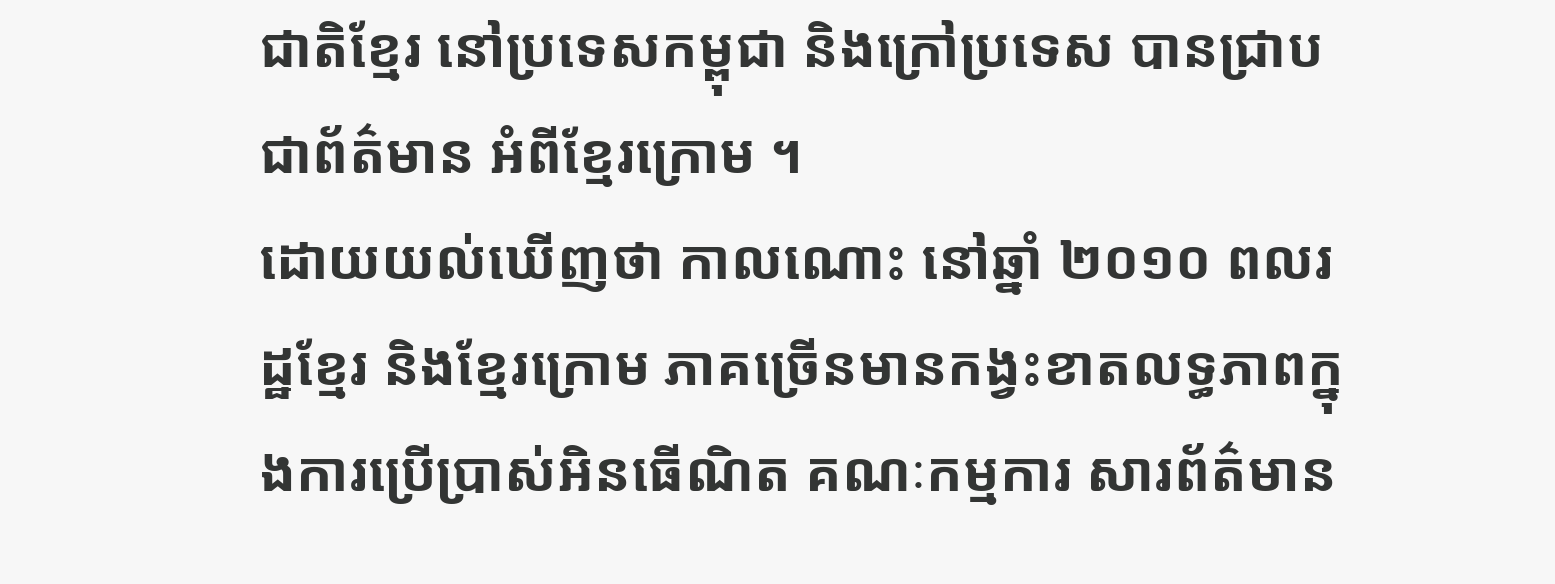ជាតិខ្មែរ នៅប្រទេសកម្ពុជា និងក្រៅប្រទេស បានជ្រាបជាព័ត៌មាន អំពីខ្មែរក្រោម ។
ដោយយល់ឃើញថា កាលណោះ នៅឆ្នាំ ២០១០ ពលរដ្ឋខ្មែរ និងខ្មែរក្រោម ភាគច្រើនមានកង្វះខាតលទ្ធភាពក្នុងការប្រើប្រាស់អិនធើណិត គណៈកម្មការ សារព័ត៌មាន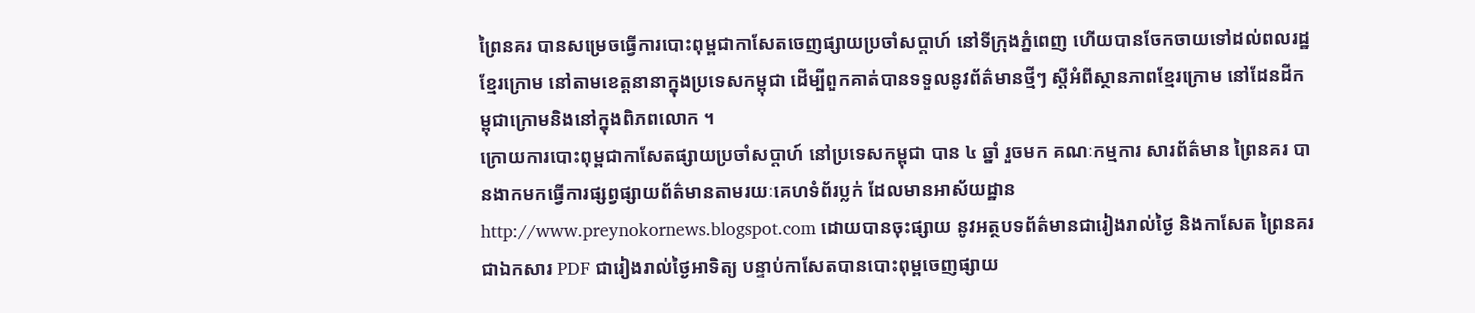ព្រៃនគរ បានសម្រេចធ្វើការបោះពុម្ពជាកាសែតចេញផ្សាយប្រចាំសប្តាហ៍ នៅទីក្រុងភ្នំពេញ ហើយបានចែកចាយទៅដល់ពលរដ្ឋខ្មែរក្រោម នៅតាមខេត្តនានាក្នុងប្រទេសកម្ពុជា ដើម្បីពួកគាត់បានទទួលនូវព័ត៌មានថ្មីៗ ស្តីអំពីស្ថានភាពខ្មែរក្រោម នៅដែនដីកម្ពុជាក្រោមនិងនៅក្នុងពិភពលោក ។
ក្រោយការបោះពុម្ពជាកាសែតផ្សាយប្រចាំសប្តាហ៍ នៅប្រទេសកម្ពុជា បាន ៤ ឆ្នាំ រួចមក គណៈកម្មការ សារព័ត៌មាន ព្រៃនគរ បានងាកមកធ្វើការផ្សព្វផ្សាយព័ត៌មានតាមរយៈគេហទំព័រប្លក់ ដែលមានអាស័យដ្ឋាន http://www.preynokornews.blogspot.com ដោយបានចុះផ្សាយ នូវអត្ថបទព័ត៌មានជារៀងរាល់ថ្ងៃ និងកាសែត ព្រៃនគរ ជាឯកសារ PDF ជារៀងរាល់ថ្ងៃអាទិត្យ បន្ទាប់កាសែតបានបោះពុម្ពចេញផ្សាយ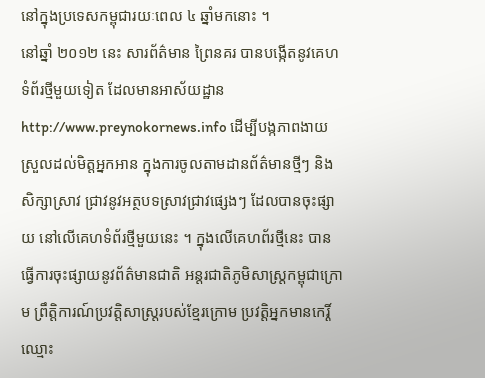នៅក្នុងប្រទេសកម្ពុជារយៈពេល ៤ ឆ្នាំមកនោះ ។
នៅឆ្នាំ ២០១២ នេះ សារព័ត៌មាន ព្រៃនគរ បានបង្កើតនូវគេហទំព័រថ្មីមួយទៀត ដែលមានអាស័យដ្ឋាន http://www.preynokornews.info ដើម្បីបង្កភាពងាយស្រួលដល់មិត្តអ្នកអាន ក្នុងការចូលតាមដានព័ត៌មានថ្មីៗ និងសិក្សាស្រាវ ជ្រាវនូវអត្ថបទស្រាវជ្រាវផ្សេងៗ ដែលបានចុះផ្សាយ នៅលើគេហទំព័រថ្មីមួយនេះ ។ ក្នុងលើគេហព័រថ្មីនេះ បានធ្វើការចុះផ្សាយនូវព័ត៌មានជាតិ អន្តរជាតិភូមិសាស្ត្រកម្ពុជាក្រោម ព្រឹត្តិការណ៍ប្រវត្តិសាស្ត្ររបស់ខ្មែរក្រោម ប្រវត្តិអ្នកមានកេរ្តិ៍ឈ្មោះ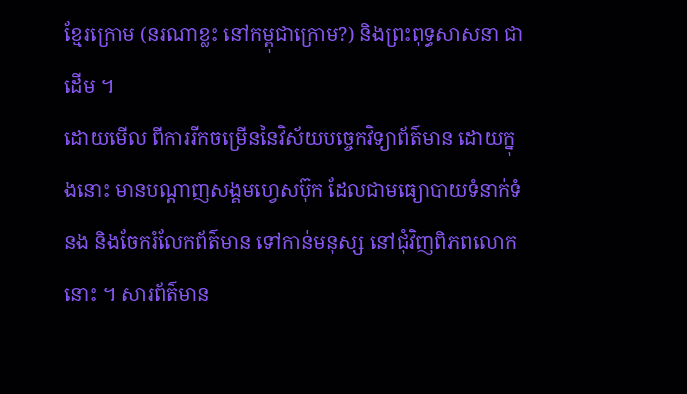ខ្មែរក្រោម (នរណាខ្លះ នៅកម្ពុជាក្រោម?) និងព្រះពុទ្ធសាសនា ជាដើម ។
ដោយមើល ពីការរីកចម្រើននៃវិស័យបច្ចេកវិទ្យាព័ត៌មាន ដោយក្នុងនោះ មានបណ្តាញសង្គមហ្វេសប៊ុក ដែលជាមធ្យោបាយទំនាក់ទំនង និងចែករំលែកព័ត៌មាន ទៅកាន់មនុស្ស នៅជុំវិញពិភពលោកនោះ ។ សារព័ត៌មាន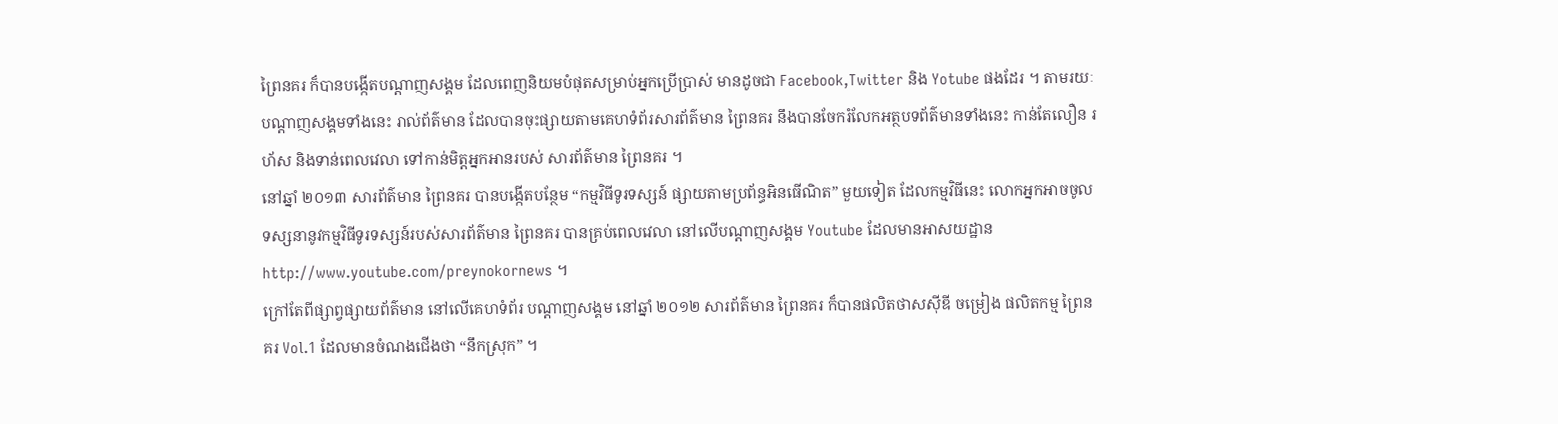ព្រៃនគរ ក៏បានបង្កើតបណ្តាញសង្គម ដែលពេញនិយមបំផុតសម្រាប់អ្នកប្រើប្រាស់ មានដូចជា Facebook,Twitter និង Yotube ផងដែរ ។ តាមរយៈបណ្ដាញសង្គមទាំងនេះ រាល់ព័ត៌មាន ដែលបានចុះផ្សាយតាមគេហទំព័រសារព័ត៌មាន ព្រៃនគរ នឹងបានចែករំលែកអត្ថបទព័ត៌មានទាំងនេះ កាន់តែលឿន រហ័ស និងទាន់ពេលវេលា ទៅកាន់មិត្តអ្នកអានរបស់ សារព័ត៌មាន ព្រៃនគរ ។
នៅឆ្នាំ ២០១៣ សារព័ត៌មាន ព្រៃនគរ បានបង្កើតបន្ថែម “កម្មវិធីទូរទស្សន៍ ផ្សាយតាមប្រព័ន្ធអិនធើណិត” មួយទៀត ដែលកម្មវិធីនេះ លោកអ្នកអាចចូលទស្សនានូវកម្មវិធីទូរទស្សន៍របស់សារព័ត៌មាន ព្រៃនគរ បានគ្រប់ពេលវេលា នៅលើបណ្ដាញសង្គម Youtube ដែលមានអាសយដ្ឋាន http://www.youtube.com/preynokornews ។
ក្រៅតែពីផ្សាព្វផ្សាយព័ត៌មាន នៅលើគេហទំព័រ បណ្តាញសង្គម នៅឆ្នាំ ២០១២ សារព័ត៌មាន ព្រៃនគរ ក៏បានផលិតថាសស៊ីឌី ចម្រៀង ផលិតកម្ម ព្រៃនគរ Vol.1 ដែលមានចំណងជើងថា “នឹកស្រុក” ។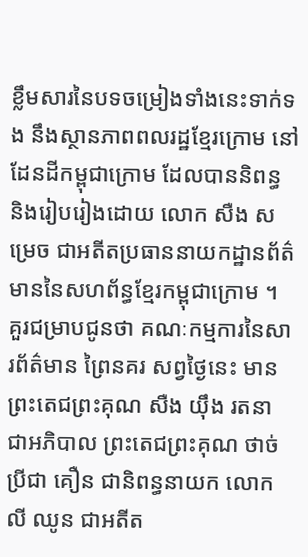ខ្លឹមសារនៃបទចម្រៀងទាំងនេះទាក់ទង នឹងស្ថានភាពពលរដ្ឋខ្មែរក្រោម នៅដែនដីកម្ពុជាក្រោម ដែលបាននិពន្ធ និងរៀបរៀងដោយ លោក សឺង សម្រេច ជាអតីតប្រធាននាយកដ្ឋានព័ត៌មាននៃសហព័ន្ធខ្មែរកម្ពុជាក្រោម ។
គួរជម្រាបជូនថា គណៈកម្មការនៃសារព័ត៌មាន ព្រៃនគរ សព្វថ្ងៃនេះ មានព្រះតេជព្រះគុណ សឺង យ៉ឹង រតនា ជាអភិបាល ព្រះតេជព្រះគុណ ថាច់ ប្រីជា គឿន ជានិពន្ធនាយក លោក លី ឈូន ជាអតីត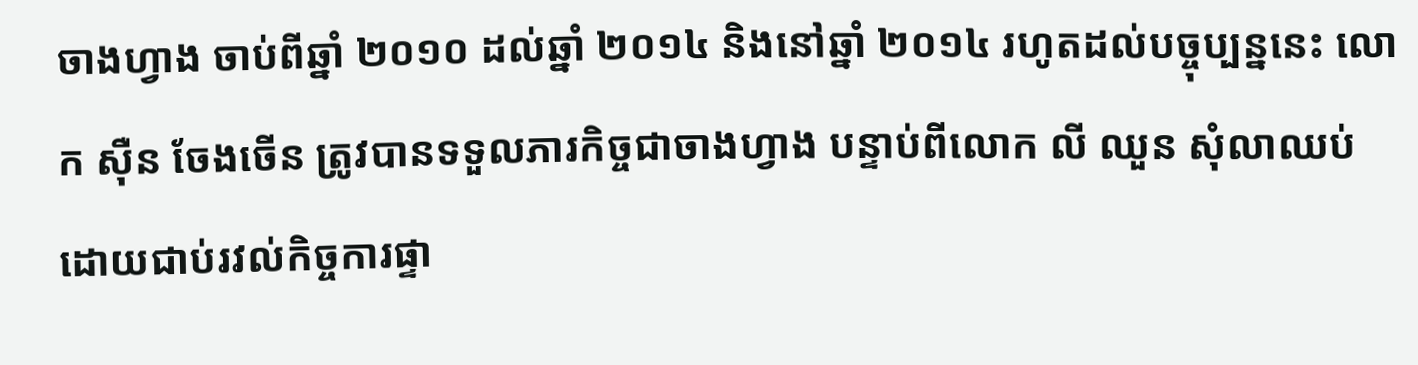ចាងហ្វាង ចាប់ពីឆ្នាំ ២០១០ ដល់ឆ្នាំ ២០១៤ និងនៅឆ្នាំ ២០១៤ រហូតដល់បច្ចុប្បន្ននេះ លោក ស៊ឺន ចែងចើន ត្រូវបានទទួលភារកិច្ចជាចាងហ្វាង បន្ទាប់ពីលោក លី ឈួន សុំលាឈប់ ដោយជាប់រវល់កិច្ចការផ្ទា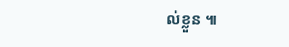ល់ខ្លួន ៕